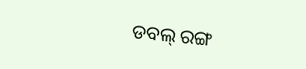ଡବଲ୍ ରଙ୍ଗ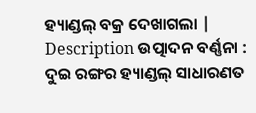ହ୍ୟାଣ୍ଡଲ୍ ବକ୍ର ଦେଖାଗଲା |
Description ଉତ୍ପାଦନ ବର୍ଣ୍ଣନା :
ଦୁଇ ରଙ୍ଗର ହ୍ୟାଣ୍ଡଲ୍ ସାଧାରଣତ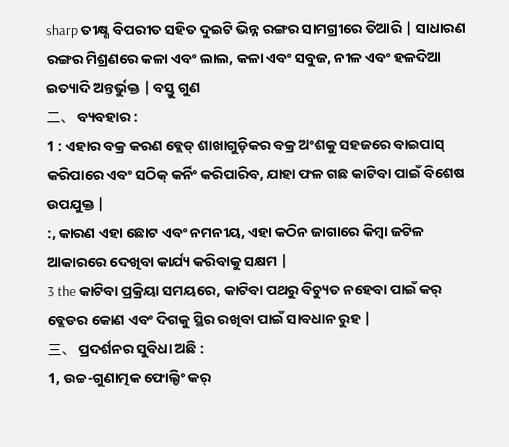sharp ତୀକ୍ଷ୍ଣ ବିପରୀତ ସହିତ ଦୁଇଟି ଭିନ୍ନ ରଙ୍ଗର ସାମଗ୍ରୀରେ ତିଆରି | ସାଧାରଣ ରଙ୍ଗର ମିଶ୍ରଣରେ କଳା ଏବଂ ଲାଲ, କଳା ଏବଂ ସବୁଜ, ନୀଳ ଏବଂ ହଳଦିଆ ଇତ୍ୟାଦି ଅନ୍ତର୍ଭୁକ୍ତ | ବସ୍ତୁ ଗୁଣ
二、 ବ୍ୟବହାର :
1 : ଏହାର ବକ୍ର କରଣ ବ୍ଲେଡ୍ ଶାଖାଗୁଡ଼ିକର ବକ୍ର ଅଂଶକୁ ସହଜରେ ବାଇପାସ୍ କରିପାରେ ଏବଂ ସଠିକ୍ କର୍ନିଂ କରିପାରିବ, ଯାହା ଫଳ ଗଛ କାଟିବା ପାଇଁ ବିଶେଷ ଉପଯୁକ୍ତ |
:, କାରଣ ଏହା ଛୋଟ ଏବଂ ନମନୀୟ, ଏହା କଠିନ ଜାଗାରେ କିମ୍ବା ଜଟିଳ ଆକାରରେ ଦେଖିବା କାର୍ଯ୍ୟ କରିବାକୁ ସକ୍ଷମ |
3 the କାଟିବା ପ୍ରକ୍ରିୟା ସମୟରେ, କାଟିବା ପଥରୁ ବିଚ୍ୟୁତ ନହେବା ପାଇଁ କର୍ ବ୍ଲେଡର କୋଣ ଏବଂ ଦିଗକୁ ସ୍ଥିର ରଖିବା ପାଇଁ ସାବଧାନ ରୁହ |
三、 ପ୍ରଦର୍ଶନର ସୁବିଧା ଅଛି :
1, ଉଚ୍ଚ-ଗୁଣାତ୍ମକ ଫୋଲ୍ଡିଂ କର୍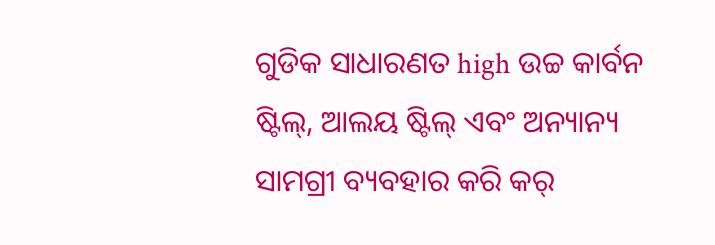ଗୁଡିକ ସାଧାରଣତ high ଉଚ୍ଚ କାର୍ବନ ଷ୍ଟିଲ୍, ଆଲୟ ଷ୍ଟିଲ୍ ଏବଂ ଅନ୍ୟାନ୍ୟ ସାମଗ୍ରୀ ବ୍ୟବହାର କରି କର୍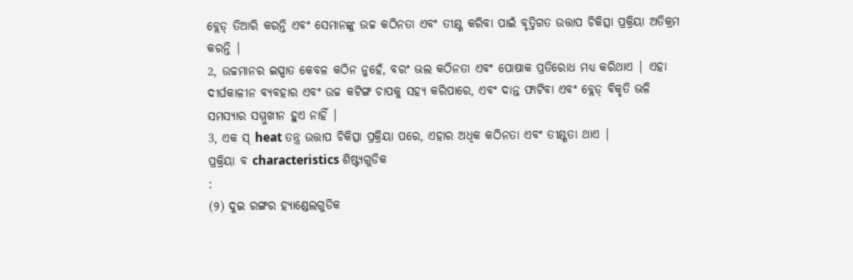ବ୍ଲେଡ୍ ତିଆରି କରନ୍ତି ଏବଂ ସେମାନଙ୍କୁ ଉଚ୍ଚ କଠିନତା ଏବଂ ତୀକ୍ଷ୍ଣ କରିବା ପାଇଁ ବୃତ୍ତିଗତ ଉତ୍ତାପ ଚିକିତ୍ସା ପ୍ରକ୍ରିୟା ଅତିକ୍ରମ କରନ୍ତି |
2, ଉଚ୍ଚମାନର ଇସ୍ପାତ କେବଳ କଠିନ ନୁହେଁ, ବରଂ ଭଲ କଠିନତା ଏବଂ ପୋଷାକ ପ୍ରତିରୋଧ ମଧ୍ୟ କରିଥାଏ | ଏହା ଦୀର୍ଘକାଳୀନ ବ୍ୟବହାର ଏବଂ ଉଚ୍ଚ କଟିଙ୍ଗ ଚାପକୁ ସହ୍ୟ କରିପାରେ, ଏବଂ ଦାନ୍ତ ଫାଟିବା ଏବଂ ବ୍ଲେଡ୍ ବିକୃତି ଭଳି ସମସ୍ୟାର ସମ୍ମୁଖୀନ ହୁଏ ନାହିଁ |
3, ଏକ ସ୍ heat ତନ୍ତ୍ର ଉତ୍ତାପ ଚିକିତ୍ସା ପ୍ରକ୍ରିୟା ପରେ, ଏହାର ଅଧିକ କଠିନତା ଏବଂ ତୀକ୍ଷ୍ଣତା ଥାଏ |
ପ୍ରକ୍ରିୟା ବ characteristics ଶିଷ୍ଟ୍ୟଗୁଡିକ
:
(୨) ଦୁଇ ରଙ୍ଗର ହ୍ୟାଣ୍ଡେଲଗୁଡିକ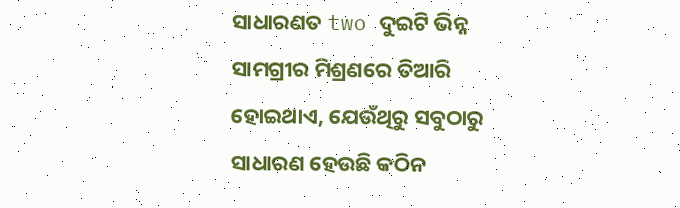ସାଧାରଣତ two ଦୁଇଟି ଭିନ୍ନ ସାମଗ୍ରୀର ମିଶ୍ରଣରେ ତିଆରି ହୋଇଥାଏ, ଯେଉଁଥିରୁ ସବୁଠାରୁ ସାଧାରଣ ହେଉଛି କଠିନ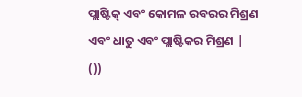ପ୍ଲାଷ୍ଟିକ୍ ଏବଂ କୋମଳ ରବରର ମିଶ୍ରଣ ଏବଂ ଧାତୁ ଏବଂ ପ୍ଲାଷ୍ଟିକର ମିଶ୍ରଣ |
())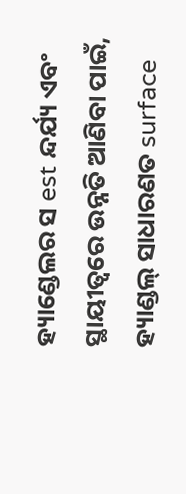ହ୍ୟାଣ୍ଡେଲର ସ est ନ୍ଦର୍ଯ୍ୟ ଏବଂ ସ୍ଥାୟୀତ୍ୱରେ ଉନ୍ନତି ଆଣିବା ପାଇଁ, ହ୍ୟାଣ୍ଡଲ୍ ସାଧାରଣତ surface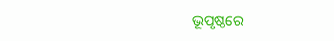ଭୂପୃଷ୍ଠରେ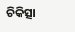ଚିକିତ୍ସା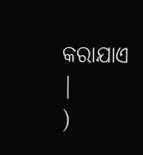କରାଯାଏ |
)